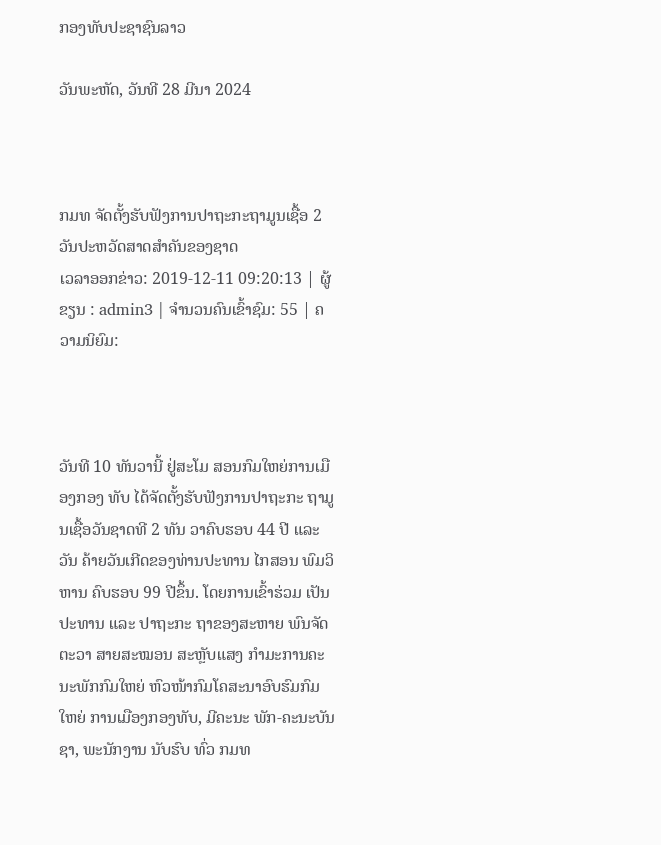ກອງທັບປະຊາຊົນລາວ

ວັນພະຫັດ, ວັນທີ 28 ມີນາ 2024



ກມທ ຈັດຕັ້ງຮັບຟັງການປາຖະກະຖາມູນເຊື້ອ 2 ວັນປະຫວັດສາດສຳຄັນຂອງຊາດ
ເວລາອອກຂ່າວ: 2019-12-11 09:20:13 | ຜູ້ຂຽນ : admin3 | ຈຳນວນຄົນເຂົ້າຊົມ: 55 | ຄວາມນິຍົມ:



ວັນທີ 10 ທັນວານີ້ ຢູ່ສະໂມ ສອນກົມໃຫຍ່ການເມືອງກອງ ທັບ ໄດ້ຈັດຕັ້ງຮັບຟັງການປາຖະກະ ຖາມູນເຊື້ອວັນຊາດທີ 2 ທັນ ວາຄົບຮອບ 44 ປີ ແລະວັນ ຄ້າຍວັນເກີດຂອງທ່ານປະທານ ໄກສອນ ພົມວິຫານ ຄົບຮອບ 99 ປີຂຶ້ນ. ໂດຍການເຂົ້າຮ່ວມ ເປັນປະທານ ແລະ ປາຖະກະ ຖາຂອງສະຫາຍ ພົນຈັດຕະວາ ສາຍສະໝອນ ສະຫຼັບແສງ ກຳມະການຄະນະພັກກົມໃຫຍ່ ຫົວໜ້າກົມໂຄສະນາອົບຮົມກົມໃຫຍ່ ການເມືອງກອງທັບ, ມີຄະນະ ພັກ-ຄະນະບັນຊາ, ພະນັກງານ ນັບຮົບ ທົ່ວ ກມທ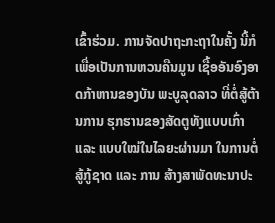ເຂົ້າຮ່ວມ. ການຈັດປາຖະກະຖາໃນຄັ້ງ ນີ້ກໍເພື່ອເປັນການຫວນຄືນມູນ ເຊື້ອອັນອົງອາດກ້າຫານຂອງບັນ ພະບູລຸດລາວ ທີ່ຕໍ່ສູ້ຕ້ານການ ຮຸກຮານຂອງສັດຕູທັງແບບເກົ່າ ແລະ ແບບໃໝ່ໃນໄລຍະຜ່ານມາ ໃນການຕໍ່ສູ້ກູ້ຊາດ ແລະ ການ ສ້າງສາພັດທະນາປະ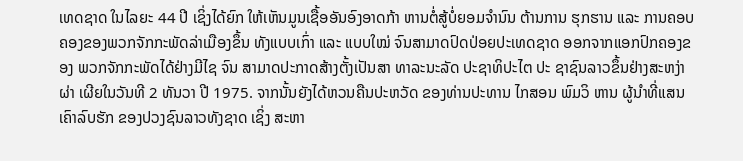ເທດຊາດ ໃນໄລຍະ 44 ປີ ເຊິ່ງໄດ້ຍົກ ໃຫ້ເຫັນມູນເຊື້ອອັນອົງອາດກ້າ ຫານຕໍ່ສູ້ບໍ່ຍອມຈຳນົນ ຕ້ານການ ຮຸກຮານ ແລະ ການຄອບຄອງຂອງພວກຈັກກະພັດລ່າເມືອງຂຶ້ນ ທັງແບບເກົ່າ ແລະ ແບບໃໝ່ ຈົນສາມາດປົດປ່ອຍປະເທດຊາດ ອອກຈາກແອກປົກຄອງຂອງ ພວກຈັກກະພັດໄດ້ຢ່າງມີໄຊ ຈົນ ສາມາດປະກາດສ້າງຕັ້ງເປັນສາ ທາລະນະລັດ ປະຊາທິປະໄຕ ປະ ຊາຊົນລາວຂຶ້ນຢ່າງສະຫງ່າຜ່າ ເຜີຍໃນວັນທີ 2 ທັນວາ ປີ 1975. ຈາກນັ້ນຍັງໄດ້ຫວນຄືນປະຫວັດ ຂອງທ່ານປະທານ ໄກສອນ ພົມວິ ຫານ ຜູ້ນຳທີ່ແສນເຄົາລົບຮັກ ຂອງປວງຊົນລາວທັງຊາດ ເຊິ່ງ ສະຫາ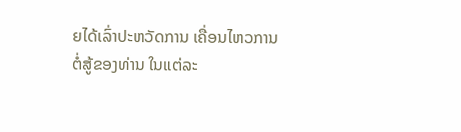ຍໄດ້ເລົ່າປະຫວັດການ ເຄື່ອນໄຫວການຕໍ່ສູ້ຂອງທ່ານ ໃນແຕ່ລະ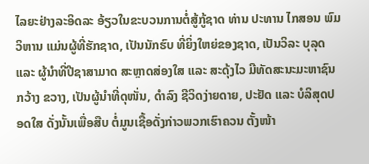ໄລຍະຢ່າງລະອິດລະ ອ້ຽວໃນຂະບວນການຕໍ່ສູ້ກູ້ຊາດ ທ່ານ ປະທານ ໄກສອນ ພົມວິຫານ ແມ່ນຜູ້ທີ່ຮັກຊາດ, ເປັນນັກຮົບ ທີ່ຍິ່ງໃຫຍ່ຂອງຊາດ, ເປັນວິລະ ບຸລຸດ ແລະ ຜູ້ນຳທີ່ປີຊາສາມາດ ສະຫຼາດສ່ອງໃສ ແລະ ສະດຸ້ງໄວ ມີທັດສະນະມະຫາຊົນກວ້າງ ຂວາງ, ເປັນຜູ້ນຳທີ່ດຸໜັ່ນ, ດຳລົງ ຊີວິດງ່າຍດາຍ, ປະຢັດ ແລະ ບໍລິສຸດປອດໃສ ດັ່ງນັ້ນເພື່ອສືບ ຕໍ່ມູນເຊື້ອດັ່ງກ່າວພວກເຮົາຄວນ ຕັ້ງໜ້າ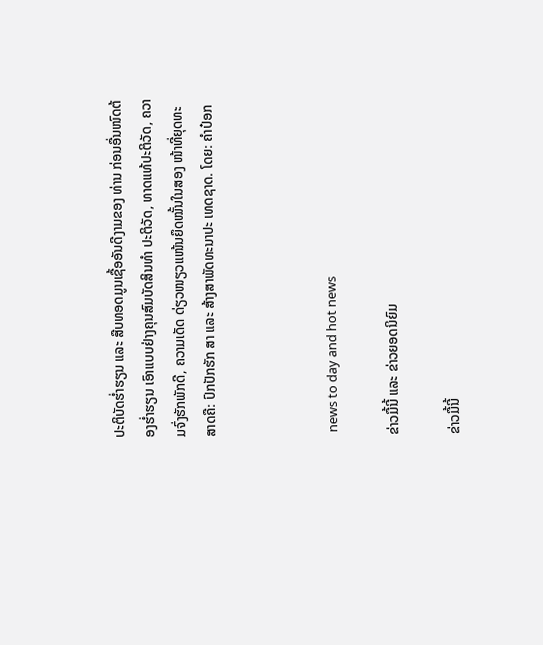ປະຕິບັດຮໍ່າຮຽນ ແລະ ສືບທອດມູນເຊື້ອອັນດີງາມຂອງ ທ່ານ ກ່ອນອື່ນໜົດຕ້ອງຮໍ່າຮຽນ ເອົາແບບຢ່າງຄຸນສົມບັດສິນທຳ ປະຕິວັດ, ທາດແທ້ປະຕິວັດ, ຄວາມຈົ່ງຮັກພັກດີ, ຄວາມເດັດ ດ່ຽວໜຽວແໜ້ນຍຶດໝັ້ນໃນສອງ ໜ້າທີ່ຍຸດທະສາດຄື: ປົກປັກຮັກ ສາ ແລະ ສ້າງສາພັດທະນາປະ ເທດຊາດ. ໂດຍ: ຄໍາປ໋ອກ



 news to day and hot news

ຂ່າວມື້ນີ້ ແລະ ຂ່າວຍອດນິຍົມ

ຂ່າວມື້ນີ້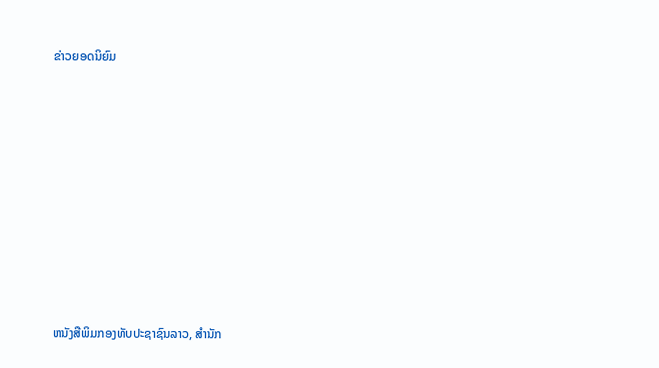ຂ່າວຍອດນິຍົມ













ຫນັງສືພິມກອງທັບປະຊາຊົນລາວ, ສຳນັກ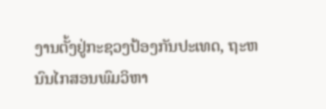ງານຕັ້ງຢູ່ກະຊວງປ້ອງກັນປະເທດ, ຖະຫນົນໄກສອນພົມວິຫາ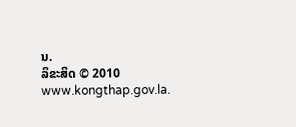ນ.
ລິຂະສິດ © 2010 www.kongthap.gov.la.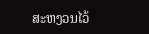ສະຫງວນໄວ້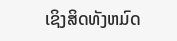ເຊິງສິດທັງຫມົດ